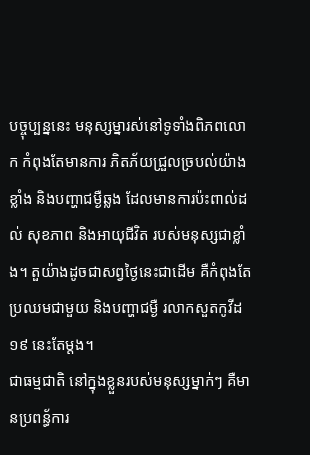បច្ចុប្បន្ននេះ មនុស្សម្នារស់នៅទូទាំងពិភពលោក កំពុងតែមានការ ភិតភ័យជ្រួលច្របល់យ៉ាងខ្លាំង និងបញ្ហាជម្ងឺឆ្លង ដែលមានការប៉ះពាល់ដល់ សុខភាព និងអាយុជីវិត របស់មនុស្សជាខ្លាំង។ តួយ៉ាងដូចជាសព្វថ្ងៃនេះជាដើម គឺកំពុងតែប្រឈមជាមួយ និងបញ្ហាជម្ងឺ រលាកសួតកូវីដ១៩ នេះតែម្ដង។
ជាធម្មជាតិ នៅក្នុងខ្លួនរបស់មនុស្សម្នាក់ៗ គឺមានប្រពន្ធ័ការ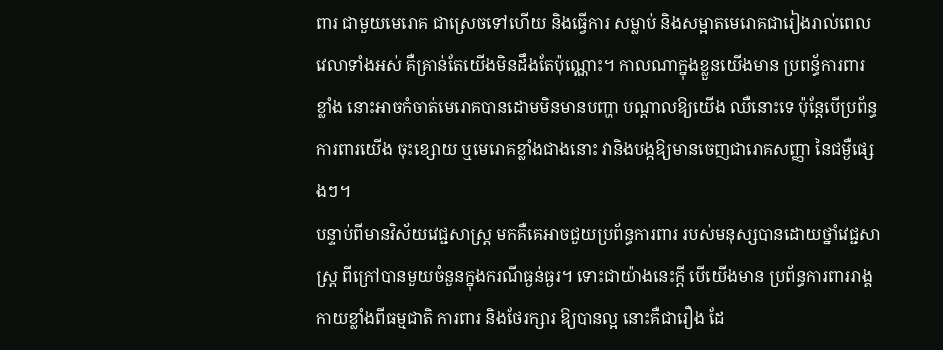ពារ ជាមួយមេរោគ ជាស្រេចទៅហើយ និងធ្វើការ សម្លាប់ និងសម្អាតមេរោគជារៀងរាល់ពេលវេលាទាំងអស់ គឺគ្រាន់តែយើងមិនដឹងតែប៉ុណ្ណោះ។ កាលណាក្នុងខ្លួនយើងមាន ប្រពន្ធ័ការពារខ្លាំង នោះអាចកំចាត់មេរោគបានដោមមិនមានបញ្ហា បណ្ដាលឱ្យយើង ឈឺនោះទេ ប៉ុន្តែបើប្រព័ន្ធការពារយើង ចុះខ្សោយ ឬមេរោគខ្លាំងជាងនោះ វានិងបង្កឱ្យមានចេញជារោគសញ្ញា នៃជម្ងឺផ្សេងៗ។
បន្ទាប់ពីមានវិស័យវេជ្ជសាស្រ្ដ មកគឺគេអាចជួយប្រព័ន្ធការពារ របស់មនុស្សបានដោយថ្នាំវេជ្ជសាស្រ្ដ ពីក្រៅបានមួយចំនួនក្នុងករណីធ្ងន់ធ្ងរ។ ទោះជាយ៉ាងនេះក្ដី បើយើងមាន ប្រព័ន្ធការពាររាង្គកាយខ្លាំងពីធម្មជាតិ ការពារ និងថែរក្សារ ឱ្យបានល្អ នោះគឺជារឿង ដែ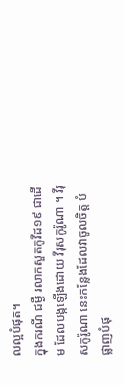លល្អបំផុត។
ក្នុងករណី ជម្ងឺ រលាកសួតកូវីដ១៩ ជាដើម ដែលបង្កឡើងដោយ វីរុសកូរ៉ូណា ។ វីរុសកូរ៉ូណា នេះកន្លែងដែលវាចូលចិត្ត បំផ្លាញបំផុ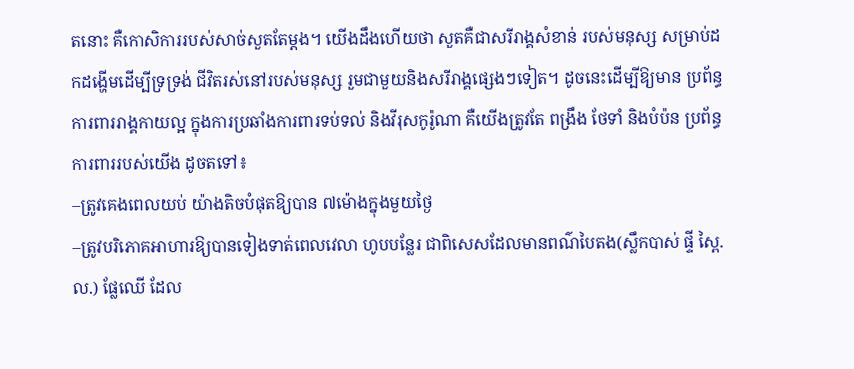តនោះ គឺកោសិការរបស់សាច់សួតតែម្ដង។ យើងដឹងហើយថា សួតគឺជាសរីរាង្គសំខាន់ របស់មនុស្ស សម្រាប់ដកដង្ហើមដើម្បីទ្រទ្រង់ ជីវិតរស់នៅរបស់មនុស្ស រួមជាមួយនិងសរីរាង្គផ្សេងៗទៀត។ ដូចនេះដើម្បីឱ្យមាន ប្រព័ន្ធការពាររាង្គកាយល្អ ក្នុងការប្រឆាំងការពារទប់ទល់ និងវីរុសកូរ៉ូណា គឺយើងត្រូវតែ ពង្រឹង ថែទាំ និងបំប៉ន ប្រព័ន្ធការពាររបស់យើង ដូចតទៅ៖
–ត្រូវគេងពេលយប់ យ៉ាងតិចបំផុតឱ្យបាន ៧ម៉ោងក្នុងមួយថ្ងៃ
–ត្រូវបរិភោគអាហារឱ្យបានទៀងទាត់ពេលវេលា ហូបបន្លែរ ជាពិសេសដែលមានពណ៌បៃតង(ស្លឹកបាស់ ផ្ទី ស្ពៃ.ល.) ផ្លែឈើ ដែល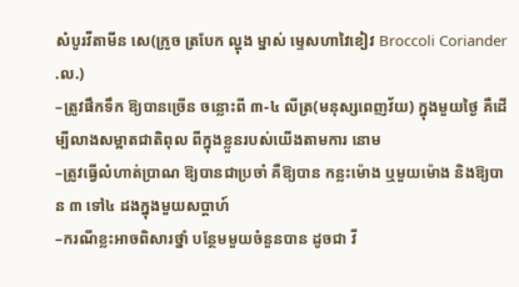សំបូរវីតាមីន សេ(ក្រូច ត្របែក ល្ហុង ម្នាស់ ម្ទេសហាវៃខៀវ Broccoli Coriander .ល.)
–ត្រូវផឹកទឹក ឱ្យបានច្រើន ចន្លោះពី ៣-៤ លីត្រ(មនុស្សពេញវ័យ) ក្នុងមួយថ្ងៃ គឺដើម្បីលាងសម្អាតជាតិពុល ពីក្នុងខ្លួនរបស់យើងតាមការ នោម
–ត្រូវធ្វើលំហាត់ប្រាណ ឱ្យបានជាប្រចាំ គឺឱ្យបាន កន្លះម៉ោង ឬមួយម៉ោង និងឱ្យបាន ៣ ទៅ៤ ដងក្នុងមួយសប្ដាហ៍
–ករណីខ្លះអាចពិសារថ្នាំ បន្ថែមមួយចំនួនបាន ដូចជា វី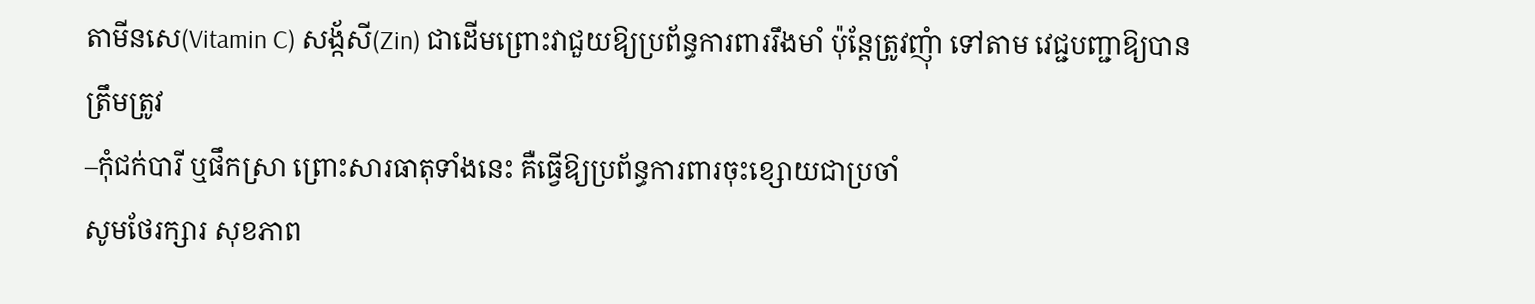តាមីនសេ(Vitamin C) សង្ក័សី(Zin) ជាដើមព្រោះវាជួយឱ្យប្រព័ន្ធការពាររឹងមាំ ប៉ុន្តែត្រូវញុំា ទៅតាម វេជ្ជបញ្ជាឱ្យបានត្រឹមត្រូវ
–កុំជក់បារី ឬផឹកស្រា ព្រោះសារធាតុទាំងនេះ គឺធ្វើឱ្យប្រព័ន្ធការពារចុះខ្សោយជាប្រចាំ
សូមថែរក្សារ សុខភាព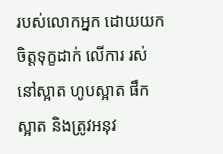របស់លោកអ្នក ដោយយកចិត្តទុក្ខដាក់ លើការ រស់នៅស្អាត ហូបស្អាត ផឹកស្អាត និងត្រូវអនុវ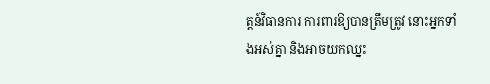ត្តន៍វិធានការ ការពារឱ្យបានត្រឹមត្រូវ នោះអ្នកទាំងអស់គ្នា និងអាចយកឈ្នះ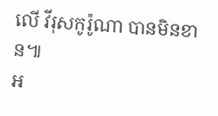លើ វីរុសកូរ៉ូណា បានមិនខាន៕
អ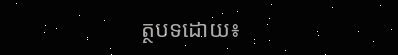ត្ថបទដោយ៖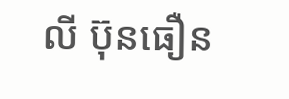លី ប៊ុនធឿន